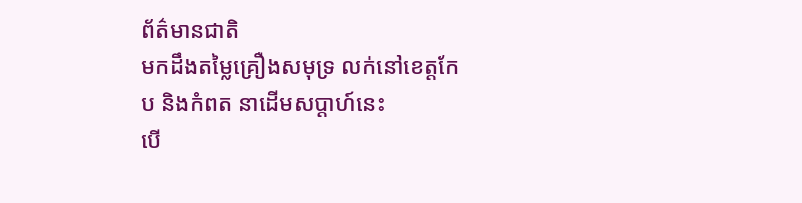ព័ត៌មានជាតិ
មកដឹងតម្លៃគ្រឿងសមុទ្រ លក់នៅខេត្តកែប និងកំពត នាដើមសប្ដាហ៍នេះ
បើ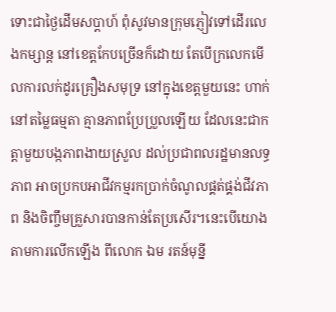ទោះជាថ្ងៃដើមសប្តាហ៍ ពុំសូវមានក្រុមភ្ញៀវទៅដើរលេងកម្សាន្ដ នៅខេត្តកែបច្រើនក៏ដោយ តែបើក្រលេកមើលការលក់ដូរគ្រឿងសមុទ្រ នៅក្នុងខេត្តមួយនេះ ហាក់នៅតម្លៃធម្មតា គ្មានភាពប្រែប្រួលឡើយ ដែលនេះជាកត្តាមួយបង្កភាពងាយស្រួល ដល់ប្រជាពលរដ្ឋមានលទ្ធភាព អាចប្រកបអាជីវកម្មរកប្រាក់ចំណូលផ្គត់ផ្គង់ជីវភាព និងចិញ្ចឹមគ្រួសារបានកាន់តែប្រសើរ។នេះបើយោងតាមការលើកឡើង ពីលោក ឯម រតន៍មុន្នី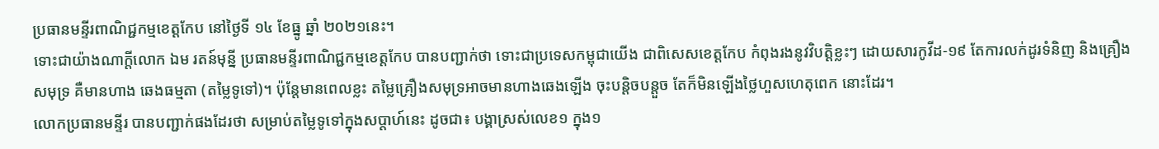ប្រធានមន្ទីរពាណិជ្ជកម្មខេត្តកែប នៅថ្ងៃទី ១៤ ខែធ្នូ ឆ្នាំ ២០២១នេះ។
ទោះជាយ៉ាងណាក្តីលោក ឯម រតន៍មុន្នី ប្រធានមន្ទីរពាណិជ្ជកម្មខេត្តកែប បានបញ្ជាក់ថា ទោះជាប្រទេសកម្ពុជាយើង ជាពិសេសខេត្តកែប កំពុងរងនូវវិបត្តិខ្លះៗ ដោយសារកូវីដ-១៩ តែការលក់ដូរទំនិញ និងគ្រឿងសមុទ្រ គឺមានហាង ឆេងធម្មតា (តម្លៃទូទៅ)។ ប៉ុន្តែមានពេលខ្លះ តម្លៃគ្រឿងសមុទ្រអាចមានហាងឆេងឡើង ចុះបន្តិចបន្តួច តែក៏មិនឡើងថ្លៃហួសហេតុពេក នោះដែរ។
លោកប្រធានមន្ទីរ បានបញ្ជាក់ផងដែរថា សម្រាប់តម្លៃទូទៅក្នុងសប្តាហ៍នេះ ដូចជា៖ បង្គាស្រស់លេខ១ ក្នុង១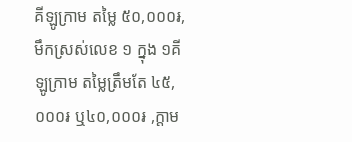គីឡូក្រាម តម្លៃ ៥០,០០០៛,មឹកស្រស់លេខ ១ ក្នុង ១គីឡូក្រាម តម្លៃត្រឹមតែ ៤៥,០០០៛ ឬ៤០,០០០៛ ,ក្តាម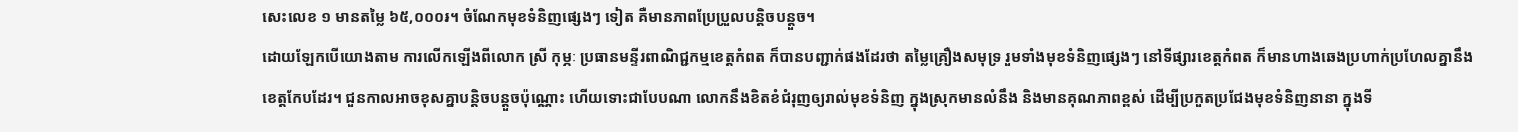សេះលេខ ១ មានតម្លៃ ៦៥,០០០៛។ ចំណែកមុខទំនិញផ្សេងៗ ទៀត គឺមានភាពប្រែប្រួលបន្តិចបន្តួច។
ដោយឡែកបើយោងតាម ការលើកឡើងពីលោក ស្រី កុម្ភៈ ប្រធានមន្ទីរពាណិជ្ជកម្មខេត្តកំពត ក៏បានបញ្ជាក់ផងដែរថា តម្លៃគ្រឿងសមុទ្រ រួមទាំងមុខទំនិញផ្សេងៗ នៅទីផ្សារខេត្តកំពត ក៏មានហាងឆេងប្រហាក់ប្រហែលគ្នានឹងខេត្តកែបដែរ។ ជួនកាលអាចខុសគ្នាបន្តិចបន្តួចប៉ុណ្ណោះ ហើយទោះជាបែបណា លោកនឹងខិតខំជំរុញឲ្យរាល់មុខទំនិញ ក្នុងស្រុកមានលំនឹង និងមានគុណភាពខ្ពស់ ដើម្បីប្រកួតប្រជែងមុខទំនិញនានា ក្នុងទី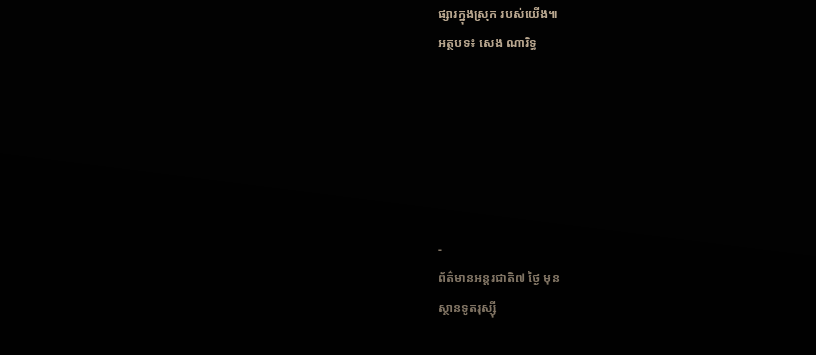ផ្សារក្នុងស្រុក របស់យើង៕
អត្ថបទ៖ សេង ណារិទ្ធ






-
ព័ត៌មានអន្ដរជាតិ៧ ថ្ងៃ មុន
ស្ថានទូតរុស្ស៊ី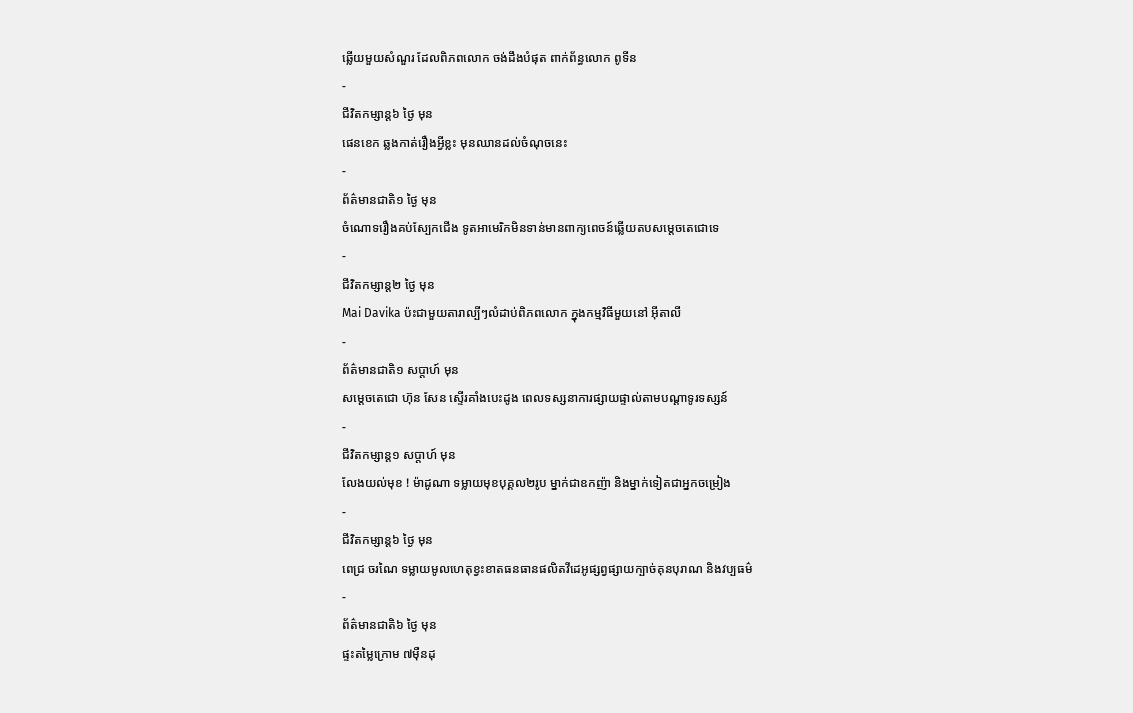ឆ្លើយមួយសំណួរ ដែលពិភពលោក ចង់ដឹងបំផុត ពាក់ព័ន្ធលោក ពូទីន
-
ជីវិតកម្សាន្ដ៦ ថ្ងៃ មុន
ផេនខេក ឆ្លងកាត់រឿងអ្វីខ្លះ មុនឈានដល់ចំណុចនេះ
-
ព័ត៌មានជាតិ១ ថ្ងៃ មុន
ចំណោទរឿងគប់ស្បែកជើង ទូតអាមេរិកមិនទាន់មានពាក្យពេចន៍ឆ្លើយតបសម្តេចតេជោទេ
-
ជីវិតកម្សាន្ដ២ ថ្ងៃ មុន
Mai Davika ប៉ះជាមួយតារាល្បីៗលំដាប់ពិភពលោក ក្នុងកម្មវិធីមួយនៅ អ៊ីតាលី
-
ព័ត៌មានជាតិ១ សប្តាហ៍ មុន
សម្ដេចតេជោ ហ៊ុន សែន ស្ទើរគាំងបេះដូង ពេលទស្សនាការផ្សាយផ្ទាល់តាមបណ្ដាទូរទស្សន៍
-
ជីវិតកម្សាន្ដ១ សប្តាហ៍ មុន
លែងយល់មុខ ! ម៉ាដូណា ទម្លាយមុខបុគ្គល២រូប ម្នាក់ជាឧកញ៉ា និងម្នាក់ទៀតជាអ្នកចម្រៀង
-
ជីវិតកម្សាន្ដ៦ ថ្ងៃ មុន
ពេជ្រ ចរណៃ ទម្លាយមូលហេតុខ្វះខាតធនធានផលិតវីដេអូផ្សព្វផ្សាយក្បាច់គុនបុរាណ និងវប្បធម៌
-
ព័ត៌មានជាតិ៦ ថ្ងៃ មុន
ផ្ទះតម្លៃក្រោម ៧ម៉ឺនដុ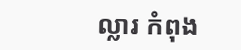ល្លារ កំពុង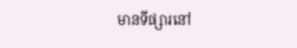មានទីផ្សារនៅ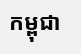កម្ពុជា